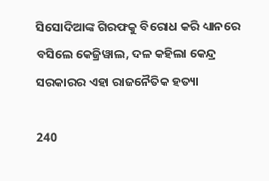ସିସୋଦିଆଙ୍କ ଗିରଫକୁ ବିରୋଧ କରି ଧ୍ୟାନରେ ବସିଲେ କେଜ୍ରିୱାଲ, ଦଳ କହିଲା କେନ୍ଦ୍ର ସରକାରର ଏହା ରାଜନୈତିକ ହତ୍ୟା

240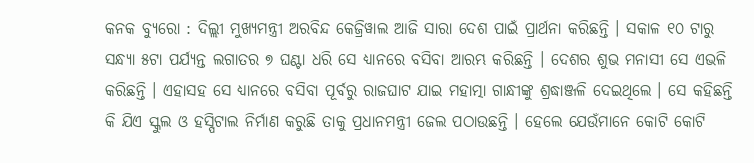କନକ ବ୍ୟୁରୋ : ଦିଲ୍ଲୀ ମୁଖ୍ୟମନ୍ତ୍ରୀ ଅରବିନ୍ଦ କେଜ୍ରିୱାଲ ଆଜି ସାରା ଦେଶ ପାଇଁ ପ୍ରାର୍ଥନା କରିଛନ୍ତି । ସକାଳ ୧୦ ଟାରୁ ସନ୍ଧ୍ୟା ୫ଟା ପର୍ଯ୍ୟନ୍ତ ଲଗାତର ୭ ଘଣ୍ଟା ଧରି ସେ ଧ୍ୟାନରେ ବସିବା ଆରମ୍ଭ କରିଛନ୍ତି । ଦେଶର ଶୁଭ ମନାସୀ ସେ ଏଭଳି କରିଛନ୍ତି । ଏହାସହ ସେ ଧ୍ୟାନରେ ବସିବା ପୂର୍ବରୁ ରାଜଘାଟ ଯାଇ ମହାତ୍ମା ଗାନ୍ଧୀଙ୍କୁ ଶ୍ରଦ୍ଧାଞ୍ଜଳି ଦେଇଥିଲେ । ସେ କହିଛନ୍ତି କି ଯିଏ ସ୍କୁଲ ଓ ହସ୍ପିଟାଲ ନିର୍ମାଣ କରୁଛି ତାକୁ ପ୍ରଧାନମନ୍ତ୍ରୀ ଜେଲ ପଠାଉଛନ୍ତି । ହେଲେ ଯେଉଁମାନେ କୋଟି କୋଟି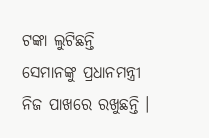ଟଙ୍କା ଲୁଟିଛନ୍ତି ସେମାନଙ୍କୁ ପ୍ରଧାନମନ୍ତ୍ରୀ ନିଜ ପାଖରେ ରଖୁଛନ୍ତି ।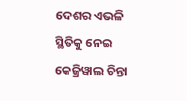ଦେଶର ଏଭଳି ସ୍ଥିତିକୁ ନେଇ କେଜ୍ରିୱାଲ ଚିନ୍ତା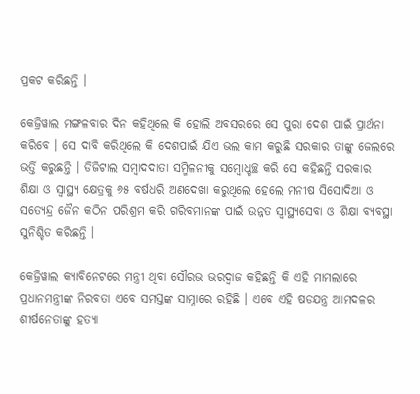ପ୍ରକଟ କରିଛନ୍ତି ।

କେଜ୍ରିୱାଲ ମଙ୍ଗଳବାର ଦିନ କହିଥିଲେ କି ହୋଲି ଅବସରରେ ସେ ପୁରା ଦେଶ ପାଇଁ ପ୍ରାର୍ଥନା କରିବେ । ସେ ଦାବି କରିଥିଲେ କି ଦେଶପାଇଁ ଯିଏ ଭଲ କାମ କରୁଛି ସରକାର ତାଙ୍କୁ ଜେଲରେ ଭର୍ତ୍ତି କରୁଛନ୍ତି । ଡିଜିଟାଲ ସମ୍ବାଦଦାତା ସମ୍ମିଳନୀକୁ ସମ୍ବୋଧ୍ଚଚ୍ଛ କରି ସେ କହିଛନ୍ତି ସରକାର ଶିକ୍ଷା ଓ ସ୍ୱାସ୍ଥ୍ୟ କ୍ଷେତ୍ରକୁ ୬୫ ବର୍ଷଧରି ଅଣଦେଖା କରୁଥିଲେ ହେଲେ ମନୀଷ ସିସୋଦିଆ ଓ ସତ୍ୟେନ୍ଦ୍ର ଜୈନ କଠିନ ପରିଶ୍ରମ କରି ଗରିବମାନଙ୍କ ପାଇଁ ଉନ୍ନତ ସ୍ୱାସ୍ଥ୍ୟସେବା ଓ ଶିକ୍ଷା ବ୍ୟବସ୍ଥା ସୁନିଶ୍ଚିତ କରିଛନ୍ତି ।

କେଜ୍ରିୱାଲ କ୍ୟାବିନେଟରେ ମନ୍ତ୍ରୀ ଥିବା ସୌରଭ ଭରଦ୍ୱାଜ କହିଛନ୍ତି କି ଏହି ମାମଲାରେ ପ୍ରଧାନମନ୍ତ୍ରୀଙ୍କ ନିରବତା ଏବେ ସମସ୍ତଙ୍କ ସାମ୍ନାରେ ରହିଛି । ଏବେ ଏହି ଷଡଯନ୍ତ୍ର ଆମଦଳର ଶୀର୍ଷନେତାଙ୍କୁ ହତ୍ୟା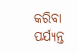କରିବା ପର୍ଯ୍ୟନ୍ତ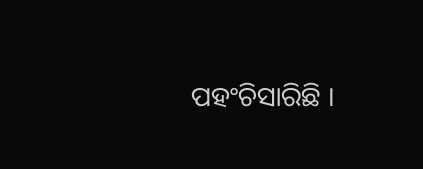ପହଂଚିସାରିଛି ।